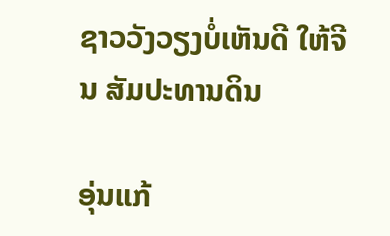ຊາວວັງວຽງບໍ່ເຫັນດີ ໃຫ້ຈີນ ສັມປະທານດິນ

ອຸ່ນແກ້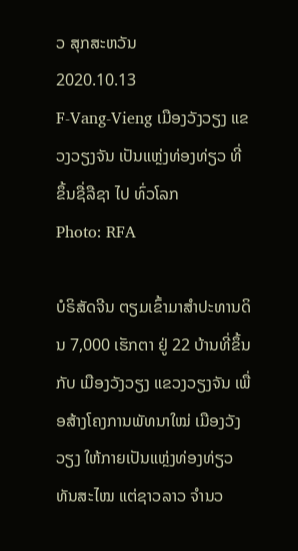ວ ສຸກສະຫວັນ
2020.10.13
F-Vang-Vieng ເມືອງວັງວຽງ ແຂວງວຽງຈັນ ເປັນແຫຼ່ງທ່ອງທ່ຽວ ທີ່ ຂຶ້ນຊື່ລືຊາ ໄປ ທົ່ວໂລກ
Photo: RFA

ບໍຣິສັດຈີນ ຕຽມເຂົ້າມາສໍາປະທານດິນ 7,000 ເຮັກຕາ ຢູ່ 22 ບ້ານທີ່ຂຶ້ນກັບ ເມືອງວັງວຽງ ແຂວງວຽງຈັນ ເພື່ອສ້າງໂຄງການພັທນາໃໝ່ ເມືອງວັງວຽງ ໃຫ້ກາຍເປັນແຫຼ່ງທ່ອງທ່ຽວ ທັນສະໄໝ ແຕ່ຊາວລາວ ຈໍານວ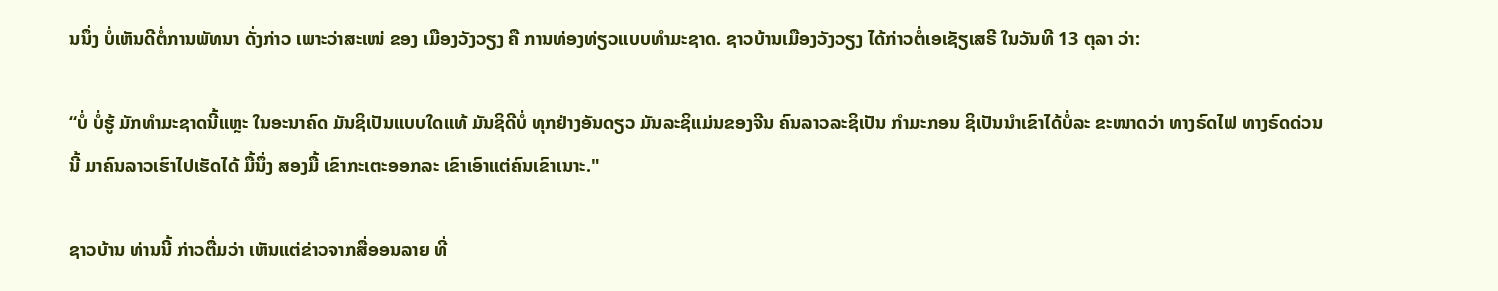ນນຶ່ງ ບໍ່ເຫັນດີຕໍ່ການພັທນາ ດັ່ງກ່າວ ເພາະວ່າສະເໜ່ ຂອງ ເມືອງວັງວຽງ ຄື ການທ່ອງທ່ຽວແບບທໍາມະຊາດ. ຊາວບ້ານເມືອງວັງວຽງ ໄດ້ກ່າວຕໍ່ເອເຊັຽເສຣີ ໃນວັນທີ 13 ຕຸລາ ວ່າ:

“ບໍ່ ບໍ່ຮູ້ ມັກທໍາມະຊາດນີ້ແຫຼະ ໃນອະນາຄົດ ມັນຊິເປັນແບບໃດແທ້ ມັນຊິດີບໍ່ ທຸກຢ່າງອັນດຽວ ມັນລະຊິແມ່ນຂອງຈີນ ຄົນລາວລະຊິເປັນ ກໍາມະກອນ ຊິເປັນນໍາເຂົາໄດ້ບໍ່ລະ ຂະໜາດວ່າ ທາງຣົດໄຟ ທາງຣົດດ່ວນນີ້ ມາຄົນລາວເຮົາໄປເຮັດໄດ້ ມື້ນຶ່ງ ສອງມື້ ເຂົາກະເຕະອອກລະ ເຂົາເອົາແຕ່ຄົນເຂົາເນາະ."

ຊາວບ້ານ ທ່ານນີ້ ກ່າວຕື່ມວ່າ ເຫັນແຕ່ຂ່າວຈາກສື່ອອນລາຍ ທີ່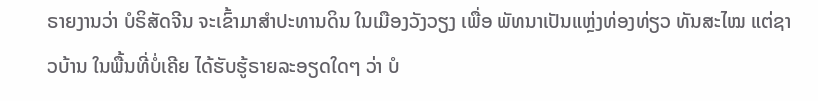ຣາຍງານວ່າ ບໍຣິສັດຈີນ ຈະເຂົ້າມາສໍາປະທານດິນ ໃນເມືອງວັງວຽງ ເພື່ອ ພັທນາເປັນແຫຼ່ງທ່ອງທ່ຽວ ທັນສະໄໝ ແຕ່ຊາວບ້ານ ໃນພື້ນທີ່ບໍ່ເຄີຍ ໄດ້ຮັບຮູ້ຣາຍລະອຽດໃດໆ ວ່າ ບໍ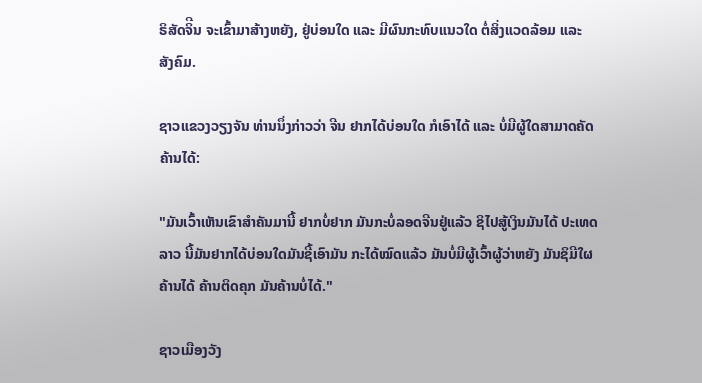ຣິສັດຈິີນ ຈະເຂົ້າມາສ້າງຫຍັງ, ຢູ່ບ່ອນໃດ ແລະ ມີຜົນກະທົບແນວໃດ ຕໍ່ສິ່ງແວດລ້ອມ ແລະ ສັງຄົມ.

ຊາວແຂວງວຽງຈັນ ທ່ານນຶ່ງກ່າວວ່າ ຈີນ ຢາກໄດ້ບ່ອນໃດ ກໍເອົາໄດ້ ແລະ ບໍ່ມີຜູ້ໃດສາມາດຄັດຄ້ານໄດ້:

"ມັນເວົ້າເຫັນເຂົາສໍາຄັນມານີ້ ຢາກບໍ່ຢາກ ມັນກະບໍ່ລອດຈີນຢູ່ແລ້ວ ຊິໄປສູ້ເງິນມັນໄດ້ ປະເທດລາວ ນີ້ມັນຢາກໄດ້ບ່ອນໃດມັນຊີ້ເອົາມັນ ກະໄດ້ໝົດແລ້ວ ມັນບໍ່ມີຜູ້ເວົ້າຜູ້ວ່າຫຍັງ ມັນຊິມີໃຜຄ້ານໄດ້ ຄ້ານຕິດຄຸກ ມັນຄ້ານບໍ່ໄດ້."

ຊາວເມືອງວັງ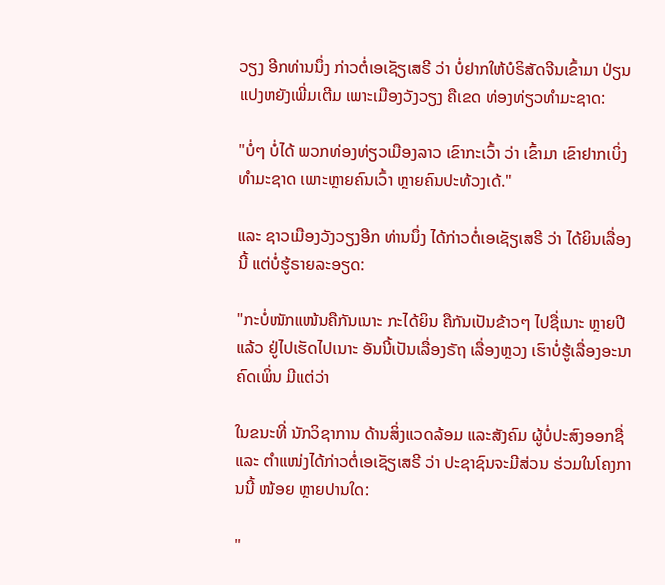ວຽງ ອີກທ່ານນຶ່ງ ກ່າວຕໍ່ເອເຊັຽເສຣີ ວ່າ ບໍ່ຢາກໃຫ້ບໍຣິສັດຈີນເຂົ້າມາ ປ່ຽນແປງຫຍັງເພີ່ມເຕີມ ເພາະເມືອງວັງວຽງ ຄືເຂດ ທ່ອງທ່ຽວທໍາມະຊາດ:

"ບໍ່ໆ ບໍ່ໄດ້ ພວກທ່ອງທ່ຽວເມືອງລາວ ເຂົາກະເວົ້າ ວ່າ ເຂົ້າມາ ເຂົາຢາກເບິ່ງທໍາມະຊາດ ເພາະຫຼາຍຄົນເວົ້າ ຫຼາຍຄົນປະທ້ວງເດ້."

ແລະ ຊາວເມືອງວັງວຽງອີກ ທ່ານນຶ່ງ ໄດ້ກ່າວຕໍ່ເອເຊັຽເສຣີ ວ່າ ໄດ້ຍິນເລື່ອງນີ້ ແຕ່ບໍ່ຮູ້ຣາຍລະອຽດ:

"ກະບໍ່ໜັກແໜ້ນຄືກັນເນາະ ກະໄດ້ຍິນ ຄືກັນເປັນຂ້າວໆ ໄປຊື່ເນາະ ຫຼາຍປີແລ້ວ ຢູ່ໄປເຮັດໄປເນາະ ອັນນີ້ເປັນເລື່ອງຣັຖ ເລື່ອງຫຼວງ ເຮົາບໍ່ຮູ້ເລື່ອງອະນາຄົດເພິ່ນ ມີແຕ່ວ່າ

ໃນຂນະທີ່ ນັກວິຊາການ ດ້ານສິ່ງແວດລ້ອມ ແລະສັງຄົມ ຜູ້ບໍ່ປະສົງອອກຊື່ ແລະ ຕໍາແໜ່ງໄດ້ກ່າວຕໍ່ເອເຊັຽເສຣີ ວ່າ ປະຊາຊົນຈະມີສ່ວນ ຮ່ວມໃນໂຄງການນີ້ ໜ້ອຍ ຫຼາຍປານໃດ:

"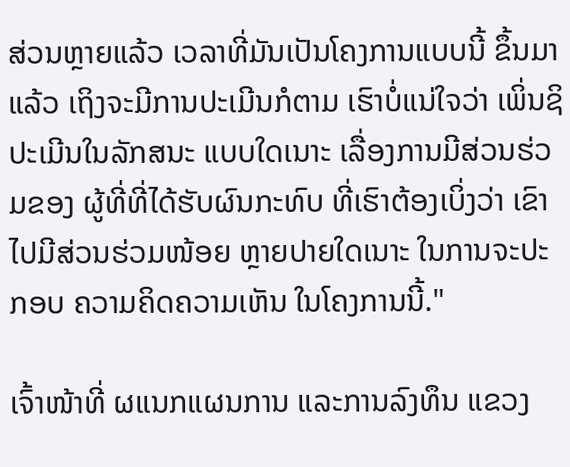ສ່ວນຫຼາຍແລ້ວ ເວລາທີ່ມັນເປັນໂຄງການແບບນີ້ ຂຶ້ນມາແລ້ວ ເຖິງຈະມີການປະເມີນກໍຕາມ ເຮົາບໍ່ແນ່ໃຈວ່າ ເພິ່ນຊິປະເມີນໃນລັກສນະ ແບບໃດເນາະ ເລື່ອງການມີສ່ວນຮ່ວມຂອງ ຜູ້ທີ່ທີ່ໄດ້ຮັບຜົນກະທົບ ທີ່ເຮົາຕ້ອງເບິ່ງວ່າ ເຂົາໄປມີສ່ວນຮ່ວມໜ້ອຍ ຫຼາຍປາຍໃດເນາະ ໃນການຈະປະກອບ ຄວາມຄິດຄວາມເຫັນ ໃນໂຄງການນີ້."

ເຈົ້າໜ້າທີ່ ຜແນກແຜນການ ແລະການລົງທຶນ ແຂວງ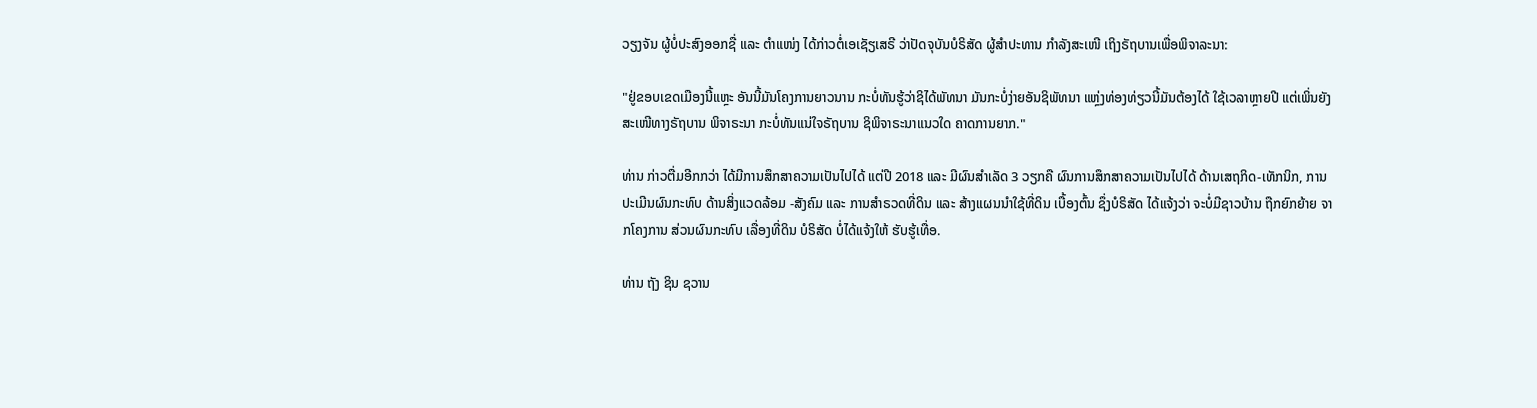ວຽງຈັນ ຜູ້ບໍ່ປະສົງອອກຊື່ ແລະ ຕໍາແໜ່ງ ໄດ້ກ່າວຕໍ່ເອເຊັຽເສຣີ ວ່າປັດຈຸບັນບໍຣິສັດ ຜູ້ສໍາປະທານ ກໍາລັງສະເໜີ ເຖິງຣັຖບານເພື່ອພິຈາລະນາ:

"ຢູ່ຂອບເຂດເມືອງນີ້ແຫຼະ ອັນນີ້ມັນໂຄງການຍາວນານ ກະບໍ່ທັນຮູ້ວ່າຊິໄດ້ພັທນາ ມັນກະບໍ່ງ່າຍອັນຊິພັທນາ ແຫຼ່ງທ່ອງທ່ຽວນີ້ມັນຕ້ອງໄດ້ ໃຊ້ເວລາຫຼາຍປີ ແຕ່ເພິ່ນຍັງສະເໜີທາງຣັຖບານ ພິຈາຣະນາ ກະບໍ່ທັນແນ່ໃຈຣັຖບານ ຊິພິຈາຣະນາແນວໃດ ຄາດການຍາກ."

ທ່ານ ກ່າວຕື່ມອີກກວ່າ ໄດ້ມີການສຶກສາຄວາມເປັນໄປໄດ້ ແຕ່ປີ 2018 ແລະ ມີຜົນສໍາເລັດ 3 ວຽກຄື ຜົນການສຶກສາຄວາມເປັນໄປໄດ້ ດ້ານເສຖກິດ-ເທັກນິກ, ການປະເມີນຜົນກະທົບ ດ້ານສິ່ງແວດລ້ອມ -ສັງຄົມ ແລະ ການສໍາຣວດທີ່ດິນ ແລະ ສ້າງແຜນນໍາໃຊ້ທີ່ດິນ ເບື້ອງຕົ້ນ ຊຶ່ງບໍຣິສັດ ໄດ້ແຈ້ງວ່າ ຈະບໍ່ມີຊາວບ້ານ ຖືກຍົກຍ້າຍ ຈາກໂຄງການ ສ່ວນຜົນກະທົບ ເລື່ອງທີ່ດິນ ບໍຣິສັດ ບໍ່ໄດ້ແຈ້ງໃຫ້ ຮັບຮູ້ເທື່ອ.

ທ່ານ ຖັງ ຊິນ ຊວານ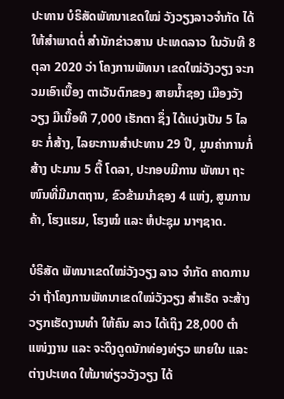ປະທານ ບໍຣິສັດພັທນາເຂດໃໝ່ ວັງວຽງລາວຈໍາກັດ ໄດ້ໃຫ້ສໍາພາດຕໍ່ ສໍານັກຂ່າວສານ ປະເທດລາວ ໃນວັນທີ 8 ຕຸລາ 2020 ວ່າ ໂຄງການພັທນາ ເຂດໃໝ່ວັງວຽງ ຈະກວມເອົາເບື້ອງ ຕາເວັນຕົກຂອງ ສາຍນໍ້າຊອງ ເມືອງວັງວຽງ ມີເນື້ອທີ 7,000 ເຮັກຕາ ຊຶ່ງ ໄດ້ແບ່ງເປັນ 5 ໄລຍະ ກໍ່ສ້າງ, ໄລຍະການສໍາປະທານ 29 ປີ, ມູນຄ່າການກໍ່ສ້າງ ປະມານ 5 ຕື້ ໂດລາ, ປະກອບມີການ ພັທນາ ຖະໜົນທີ່ມີມາຕຖານ, ຂົວຂ້າມນໍາຊອງ 4 ແຫ່ງ, ສູນການຄ້າ, ໂຮງແຮມ, ໂຮງໝໍ ແລະ ຫໍປະຊຸມ ນາໆຊາດ.

ບໍຣິສັດ ພັທນາເຂດໃໝ່ວັງວຽງ ລາວ ຈໍາກັດ ຄາດການວ່າ ຖ້າໂຄງການພັທນາເຂດໃໝ່ວັງວຽງ ສໍາເຣັດ ຈະສ້າງວຽກເຮັດງານທໍາ ໃຫ້ຄົນ ລາວ ໄດ້ເຖິງ 28,000 ຕໍາແໜ່ງງານ ແລະ ຈະດຶງດູດນັກທ່ອງທ່ຽວ ພາຍໃນ ແລະ ຕ່າງປະເທດ ໃຫ້ມາທ່ຽວວັງວຽງ ໄດ້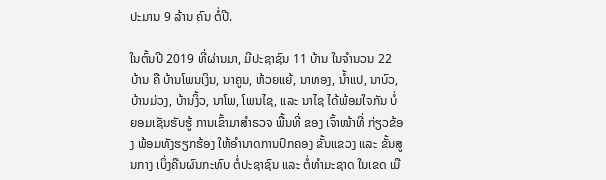ປະມານ 9 ລ້ານ ຄົນ ຕໍ່ປີ.

ໃນຕົ້ນປີ 2019 ທີ່ຜ່ານມາ, ມີປະຊາຊົນ 11 ບ້ານ ໃນຈໍານວນ 22 ບ້ານ ຄື ບ້ານໂພນເງິນ, ນາຄູນ, ຫ້ວຍແຍ້, ນາທອງ, ນ້ຳແປ, ນາບົວ, ບ້ານມ່ວງ, ບ້ານງິ້ວ, ນາໂພ, ໂພນໄຊ, ແລະ ນາໄຊ ໄດ້ພ້ອມໃຈກັນ ບໍ່ຍອມເຊັນຮັບຮູ້ ການເຂົ້າມາສຳຣວຈ ພື້ນທີ່ ຂອງ ເຈົ້າໜ້າທີ່ ກ່ຽວຂ້ອງ ພ້ອມທັງຮຽກຮ້ອງ ໃຫ້ອຳນາດການປົກຄອງ ຂັ້ນແຂວງ ແລະ ຂັ້ນສູນກາງ ເບິ່ງຄືນຜົນກະທົບ ຕໍ່ປະຊາຊົນ ແລະ ຕໍ່ທໍາມະຊາດ ໃນເຂດ ເມື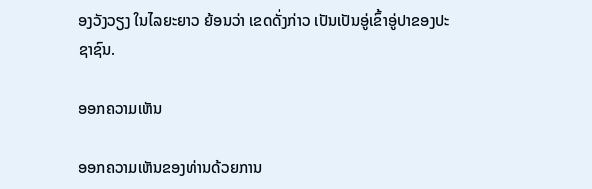ອງວັງວຽງ ໃນໄລຍະຍາວ ຍ້ອນວ່າ ເຂດດັ່ງກ່າວ ເປັນເປັນອູ່ເຂົ້າອູ່ປາຂອງປະຊາຊົນ.

ອອກຄວາມເຫັນ

ອອກຄວາມເຫັນຂອງທ່ານດ້ວຍການ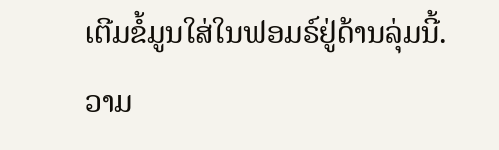ເຕີມຂໍ້ມູນໃສ່ໃນຟອມຣ໌ຢູ່ດ້ານລຸ່ມນີ້. ວາມ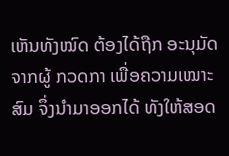ເຫັນທັງໝົດ ຕ້ອງໄດ້ຖືກ ອະນຸມັດ ຈາກຜູ້ ກວດກາ ເພື່ອຄວາມເໝາະສົມ ຈຶ່ງນໍາມາອອກໄດ້ ທັງໃຫ້ສອດ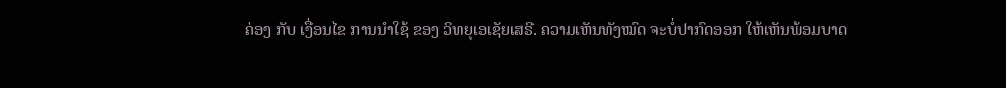ຄ່ອງ ກັບ ເງື່ອນໄຂ ການນຳໃຊ້ ຂອງ ວິທຍຸເອເຊັຍເສຣີ. ຄວາມເຫັນທັງໝົດ ຈະບໍ່ປາກົດອອກ ໃຫ້ເຫັນພ້ອມບາດ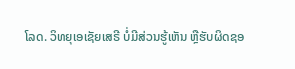ໂລດ. ວິທຍຸເອເຊັຍເສຣີ ບໍ່ມີສ່ວນຮູ້ເຫັນ ຫຼືຮັບຜິດຊອ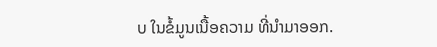ບ ໃນຂໍ້ມູນເນື້ອຄວາມ ທີ່ນໍາມາອອກ.